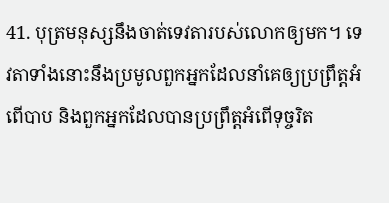41. បុត្រមនុស្សនឹងចាត់ទេវតារបស់លោកឲ្យមក។ ទេវតាទាំងនោះនឹងប្រមូលពួកអ្នកដែលនាំគេឲ្យប្រព្រឹត្តអំពើបាប និងពួកអ្នកដែលបានប្រព្រឹត្តអំពើទុច្ចរិត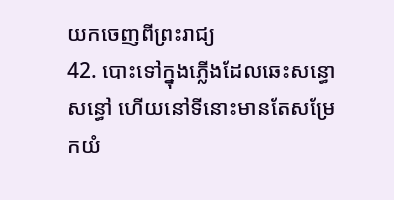យកចេញពីព្រះរាជ្យ
42. បោះទៅក្នុងភ្លើងដែលឆេះសន្ធោសន្ធៅ ហើយនៅទីនោះមានតែសម្រែកយំ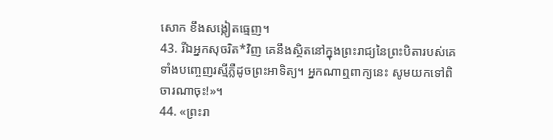សោក ខឹងសង្កៀតធ្មេញ។
43. រីឯអ្នកសុចរិត*វិញ គេនឹងស្ថិតនៅក្នុងព្រះរាជ្យនៃព្រះបិតារបស់គេ ទាំងបញ្ចេញរស្មីភ្លឺដូចព្រះអាទិត្យ។ អ្នកណាឮពាក្យនេះ សូមយកទៅពិចារណាចុះ!»។
44. «ព្រះរា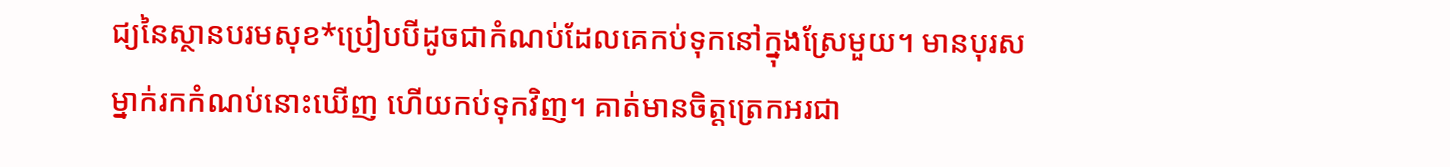ជ្យនៃស្ថានបរមសុខ*ប្រៀបបីដូចជាកំណប់ដែលគេកប់ទុកនៅក្នុងស្រែមួយ។ មានបុរសម្នាក់រកកំណប់នោះឃើញ ហើយកប់ទុកវិញ។ គាត់មានចិត្តត្រេកអរជា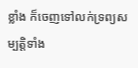ខ្លាំង ក៏ចេញទៅលក់ទ្រព្យសម្បត្តិទាំង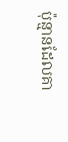ប៉ុន្មានដែលគា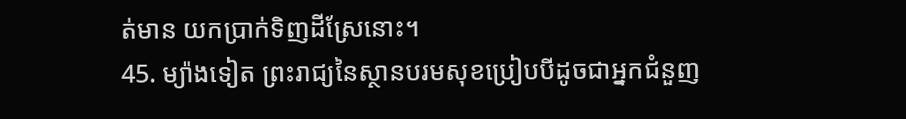ត់មាន យកប្រាក់ទិញដីស្រែនោះ។
45. ម្យ៉ាងទៀត ព្រះរាជ្យនៃស្ថានបរមសុខប្រៀបបីដូចជាអ្នកជំនួញ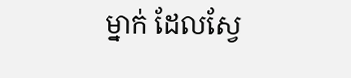ម្នាក់ ដែលស្វែ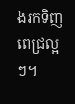ងរកទិញពេជ្រល្អៗ។